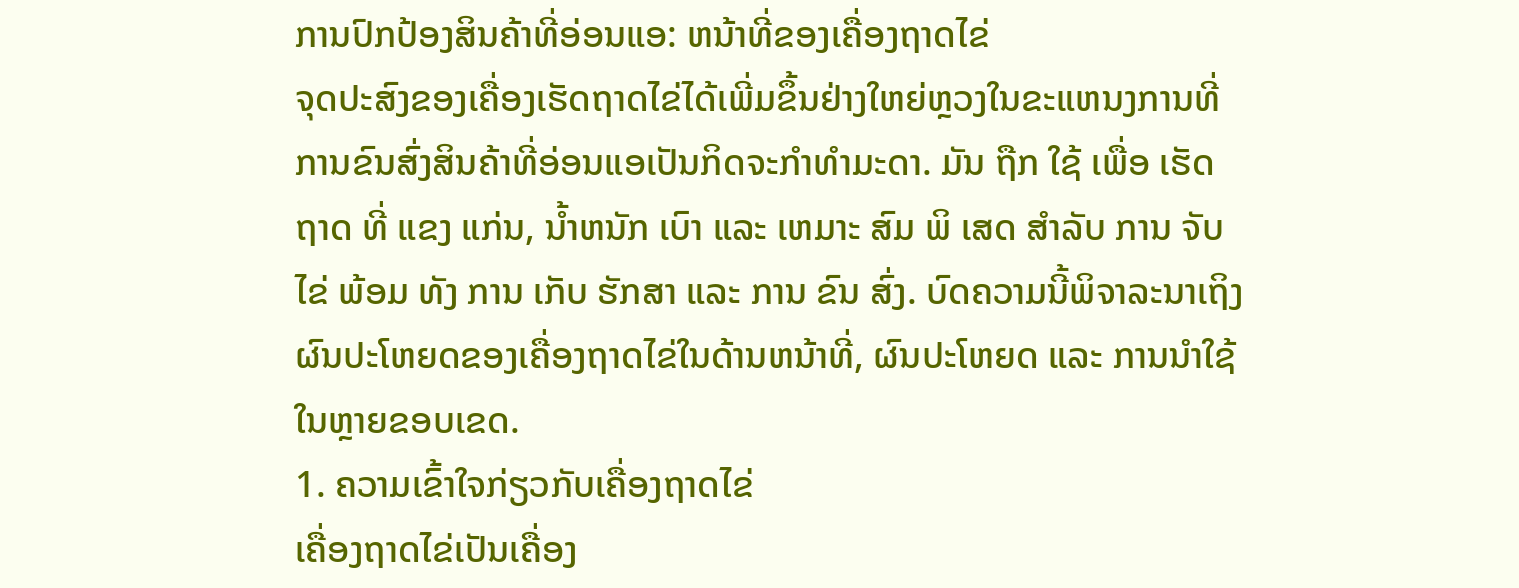ການປົກປ້ອງສິນຄ້າທີ່ອ່ອນແອ: ຫນ້າທີ່ຂອງເຄື່ອງຖາດໄຂ່
ຈຸດປະສົງຂອງເຄື່ອງເຮັດຖາດໄຂ່ໄດ້ເພີ່ມຂຶ້ນຢ່າງໃຫຍ່ຫຼວງໃນຂະແຫນງການທີ່ການຂົນສົ່ງສິນຄ້າທີ່ອ່ອນແອເປັນກິດຈະກໍາທໍາມະດາ. ມັນ ຖືກ ໃຊ້ ເພື່ອ ເຮັດ ຖາດ ທີ່ ແຂງ ແກ່ນ, ນ້ຳຫນັກ ເບົາ ແລະ ເຫມາະ ສົມ ພິ ເສດ ສໍາລັບ ການ ຈັບ ໄຂ່ ພ້ອມ ທັງ ການ ເກັບ ຮັກສາ ແລະ ການ ຂົນ ສົ່ງ. ບົດຄວາມນີ້ພິຈາລະນາເຖິງຜົນປະໂຫຍດຂອງເຄື່ອງຖາດໄຂ່ໃນດ້ານຫນ້າທີ່, ຜົນປະໂຫຍດ ແລະ ການນໍາໃຊ້ໃນຫຼາຍຂອບເຂດ.
1. ຄວາມເຂົ້າໃຈກ່ຽວກັບເຄື່ອງຖາດໄຂ່
ເຄື່ອງຖາດໄຂ່ເປັນເຄື່ອງ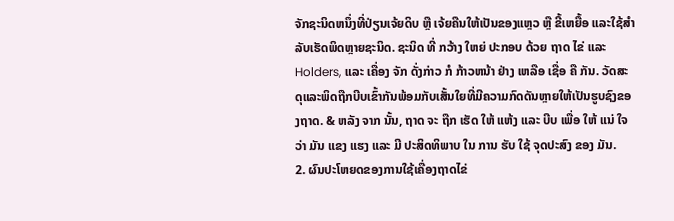ຈັກຊະນິດຫນຶ່ງທີ່ປ່ຽນເຈ້ຍດິບ ຫຼື ເຈ້ຍຄືນໃຫ້ເປັນຂອງແຫຼວ ຫຼື ຂີ້ເຫຍື້ອ ແລະໃຊ້ສໍາລັບເຮັດພິດຫຼາຍຊະນິດ. ຊະນິດ ທີ່ ກວ້າງ ໃຫຍ່ ປະກອບ ດ້ວຍ ຖາດ ໄຂ່ ແລະ Holders, ແລະ ເຄື່ອງ ຈັກ ດັ່ງກ່າວ ກໍ ກ້າວຫນ້າ ຢ່າງ ເຫລືອ ເຊື່ອ ຄື ກັນ. ວັດສະດຸແລະພິດຖືກບີບເຂົ້າກັນພ້ອມກັບເສັ້ນໃຍທີ່ມີຄວາມກົດດັນຫຼາຍໃຫ້ເປັນຮູບຊົງຂອງຖາດ. & ຫລັງ ຈາກ ນັ້ນ, ຖາດ ຈະ ຖືກ ເຮັດ ໃຫ້ ແຫ້ງ ແລະ ບີບ ເພື່ອ ໃຫ້ ແນ່ ໃຈ ວ່າ ມັນ ແຂງ ແຮງ ແລະ ມີ ປະສິດທິພາບ ໃນ ການ ຮັບ ໃຊ້ ຈຸດປະສົງ ຂອງ ມັນ.
2. ຜົນປະໂຫຍດຂອງການໃຊ້ເຄື່ອງຖາດໄຂ່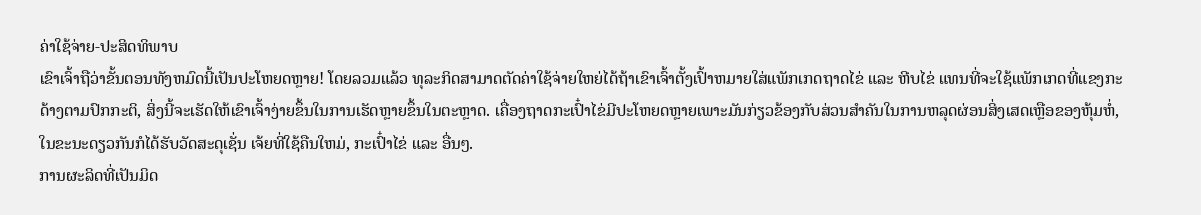ຄ່າໃຊ້ຈ່າຍ-ປະສິດທິພາບ
ເຂົາເຈົ້າຖືວ່າຂັ້ນຕອນທັງຫມົດນີ້ເປັນປະໂຫຍດຫຼາຍ! ໂດຍລວມແລ້ວ ທຸລະກິດສາມາດຕັດຄ່າໃຊ້ຈ່າຍໃຫຍ່ໄດ້ຖ້າເຂົາເຈົ້າຕັ້ງເປົ້າຫມາຍໃສ່ແພັກເກດຖາດໄຂ່ ແລະ ຫີບໄຂ່ ແທນທີ່ຈະໃຊ້ແພັກເກດທີ່ແຂງກະດ້າງຕາມປົກກະຕິ, ສິ່ງນີ້ຈະເຮັດໃຫ້ເຂົາເຈົ້າງ່າຍຂຶ້ນໃນການເຮັດຫຼາຍຂຶ້ນໃນຕະຫຼາດ. ເຄື່ອງຖາດກະເປົ໋າໄຂ່ມີປະໂຫຍດຫຼາຍເພາະມັນກ່ຽວຂ້ອງກັບສ່ວນສໍາຄັນໃນການຫລຸດຜ່ອນສິ່ງເສດເຫຼືອຂອງຫຸ້ມຫໍ່, ໃນຂະນະດຽວກັນກໍໄດ້ຮັບວັດສະດຸເຊັ່ນ ເຈ້ຍທີ່ໃຊ້ຄືນໃຫມ່, ກະເປົ໋າໄຂ່ ແລະ ອື່ນໆ.
ການຜະລິດທີ່ເປັນມິດ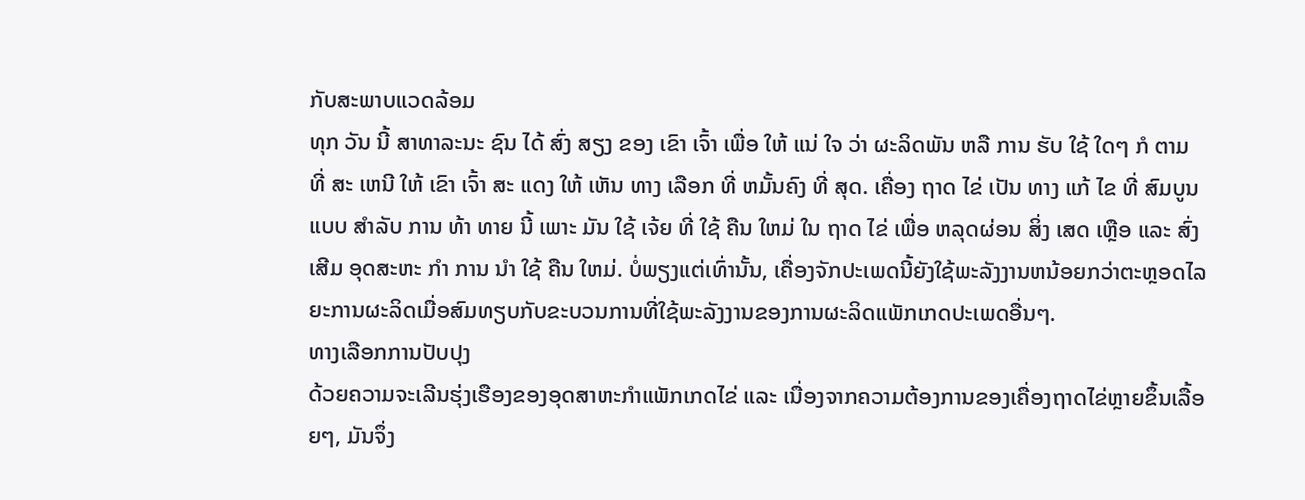ກັບສະພາບແວດລ້ອມ
ທຸກ ວັນ ນີ້ ສາທາລະນະ ຊົນ ໄດ້ ສົ່ງ ສຽງ ຂອງ ເຂົາ ເຈົ້າ ເພື່ອ ໃຫ້ ແນ່ ໃຈ ວ່າ ຜະລິດພັນ ຫລື ການ ຮັບ ໃຊ້ ໃດໆ ກໍ ຕາມ ທີ່ ສະ ເຫນີ ໃຫ້ ເຂົາ ເຈົ້າ ສະ ແດງ ໃຫ້ ເຫັນ ທາງ ເລືອກ ທີ່ ຫມັ້ນຄົງ ທີ່ ສຸດ. ເຄື່ອງ ຖາດ ໄຂ່ ເປັນ ທາງ ແກ້ ໄຂ ທີ່ ສົມບູນ ແບບ ສໍາລັບ ການ ທ້າ ທາຍ ນີ້ ເພາະ ມັນ ໃຊ້ ເຈ້ຍ ທີ່ ໃຊ້ ຄືນ ໃຫມ່ ໃນ ຖາດ ໄຂ່ ເພື່ອ ຫລຸດຜ່ອນ ສິ່ງ ເສດ ເຫຼືອ ແລະ ສົ່ງ ເສີມ ອຸດສະຫະ ກໍາ ການ ນໍາ ໃຊ້ ຄືນ ໃຫມ່. ບໍ່ພຽງແຕ່ເທົ່ານັ້ນ, ເຄື່ອງຈັກປະເພດນີ້ຍັງໃຊ້ພະລັງງານຫນ້ອຍກວ່າຕະຫຼອດໄລຍະການຜະລິດເມື່ອສົມທຽບກັບຂະບວນການທີ່ໃຊ້ພະລັງງານຂອງການຜະລິດແພັກເກດປະເພດອື່ນໆ.
ທາງເລືອກການປັບປຸງ
ດ້ວຍຄວາມຈະເລີນຮຸ່ງເຮືອງຂອງອຸດສາຫະກໍາແພັກເກດໄຂ່ ແລະ ເນື່ອງຈາກຄວາມຕ້ອງການຂອງເຄື່ອງຖາດໄຂ່ຫຼາຍຂຶ້ນເລື້ອຍໆ, ມັນຈຶ່ງ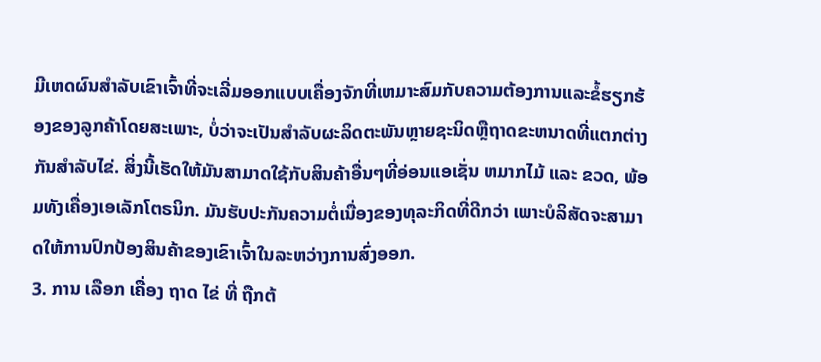ມີເຫດຜົນສໍາລັບເຂົາເຈົ້າທີ່ຈະເລີ່ມອອກແບບເຄື່ອງຈັກທີ່ເຫມາະສົມກັບຄວາມຕ້ອງການແລະຂໍ້ຮຽກຮ້ອງຂອງລູກຄ້າໂດຍສະເພາະ, ບໍ່ວ່າຈະເປັນສໍາລັບຜະລິດຕະພັນຫຼາຍຊະນິດຫຼືຖາດຂະຫນາດທີ່ແຕກຕ່າງກັນສໍາລັບໄຂ່. ສິ່ງນີ້ເຮັດໃຫ້ມັນສາມາດໃຊ້ກັບສິນຄ້າອື່ນໆທີ່ອ່ອນແອເຊັ່ນ ຫມາກໄມ້ ແລະ ຂວດ, ພ້ອມທັງເຄື່ອງເອເລັກໂຕຣນິກ. ມັນຮັບປະກັນຄວາມຕໍ່ເນື່ອງຂອງທຸລະກິດທີ່ດີກວ່າ ເພາະບໍລິສັດຈະສາມາດໃຫ້ການປົກປ້ອງສິນຄ້າຂອງເຂົາເຈົ້າໃນລະຫວ່າງການສົ່ງອອກ.
3. ການ ເລືອກ ເຄື່ອງ ຖາດ ໄຂ່ ທີ່ ຖືກຕ້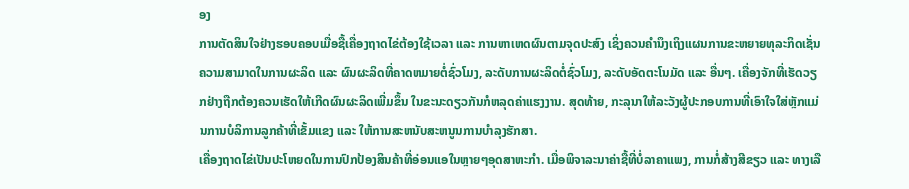ອງ
ການຕັດສິນໃຈຢ່າງຮອບຄອບເມື່ອຊື້ເຄື່ອງຖາດໄຂ່ຕ້ອງໃຊ້ເວລາ ແລະ ການຫາເຫດຜົນຕາມຈຸດປະສົງ ເຊິ່ງຄວນຄໍານຶງເຖິງແຜນການຂະຫຍາຍທຸລະກິດເຊັ່ນ ຄວາມສາມາດໃນການຜະລິດ ແລະ ຜົນຜະລິດທີ່ຄາດຫມາຍຕໍ່ຊົ່ວໂມງ, ລະດັບການຜະລິດຕໍ່ຊົ່ວໂມງ, ລະດັບອັດຕະໂນມັດ ແລະ ອື່ນໆ. ເຄື່ອງຈັກທີ່ເຮັດວຽກຢ່າງຖືກຕ້ອງຄວນເຮັດໃຫ້ເກີດຜົນຜະລິດເພີ່ມຂຶ້ນ ໃນຂະນະດຽວກັນກໍຫລຸດຄ່າແຮງງານ. ສຸດທ້າຍ, ກະລຸນາໃຫ້ລະວັງຜູ້ປະກອບການທີ່ເອົາໃຈໃສ່ຫຼັກແມ່ນການບໍລິການລູກຄ້າທີ່ເຂັ້ມແຂງ ແລະ ໃຫ້ການສະຫນັບສະຫນູນການບໍາລຸງຮັກສາ.
ເຄື່ອງຖາດໄຂ່ເປັນປະໂຫຍດໃນການປົກປ້ອງສິນຄ້າທີ່ອ່ອນແອໃນຫຼາຍໆອຸດສາຫະກໍາ. ເມື່ອພິຈາລະນາຄ່າຊື້ທີ່ບໍ່ລາຄາແພງ, ການກໍ່ສ້າງສີຂຽວ ແລະ ທາງເລື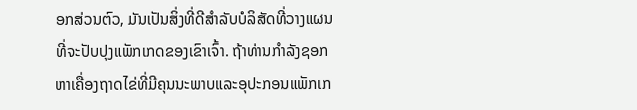ອກສ່ວນຕົວ, ມັນເປັນສິ່ງທີ່ດີສໍາລັບບໍລິສັດທີ່ວາງແຜນທີ່ຈະປັບປຸງແພັກເກດຂອງເຂົາເຈົ້າ. ຖ້າທ່ານກໍາລັງຊອກຫາເຄື່ອງຖາດໄຂ່ທີ່ມີຄຸນນະພາບແລະອຸປະກອນແພັກເກ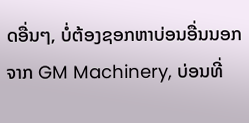ດອື່ນໆ, ບໍ່ຕ້ອງຊອກຫາບ່ອນອື່ນນອກຈາກ GM Machinery, ບ່ອນທີ່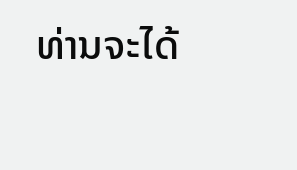ທ່ານຈະໄດ້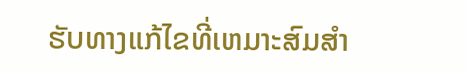ຮັບທາງແກ້ໄຂທີ່ເຫມາະສົມສໍາ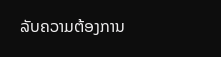ລັບຄວາມຕ້ອງການ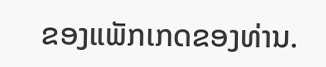ຂອງແພັກເກດຂອງທ່ານ.